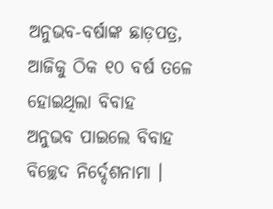ଅନୁଭବ-ବର୍ଷାଙ୍କ ଛାଡ଼ପତ୍ର, ଆଜିକୁ ଠିକ ୧୦ ବର୍ଷ ତଳେ ହୋଇଥିଲା ବିବାହ
ଅନୁଭବ ପାଇଲେ ବିବାହ ବିଚ୍ଛେଦ ନିର୍ଦ୍ଦେଶନାମା ।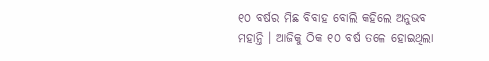୧୦ ବର୍ଷର ମିଛ ବିବାହ ବୋଲି କହିଲେ ଅନୁଭବ ମହାନ୍ତି । ଆଜିକୁ ଠିକ ୧୦ ବର୍ଷ ତଳେ ହୋଇଥିଲା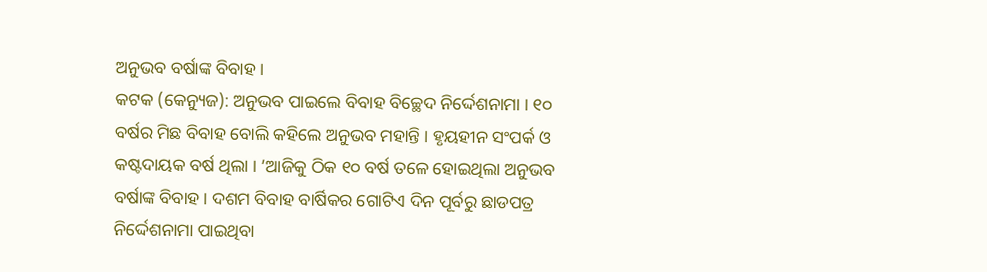ଅନୁଭବ ବର୍ଷାଙ୍କ ବିବାହ ।
କଟକ (କେନ୍ୟୁଜ): ଅନୁଭବ ପାଇଲେ ବିବାହ ବିଚ୍ଛେଦ ନିର୍ଦ୍ଦେଶନାମା । ୧୦ ବର୍ଷର ମିଛ ବିବାହ ବୋଲି କହିଲେ ଅନୁଭବ ମହାନ୍ତି । ହୃୟହୀନ ସଂପର୍କ ଓ କଷ୍ଟଦାୟକ ବର୍ଷ ଥିଲା । ’ଆଜିକୁ ଠିକ ୧୦ ବର୍ଷ ତଳେ ହୋଇଥିଲା ଅନୁଭବ ବର୍ଷାଙ୍କ ବିବାହ । ଦଶମ ବିବାହ ବାର୍ଷିକର ଗୋଟିଏ ଦିନ ପୂର୍ବରୁ ଛାଡପତ୍ର ନିର୍ଦ୍ଦେଶନାମା ପାଇଥିବା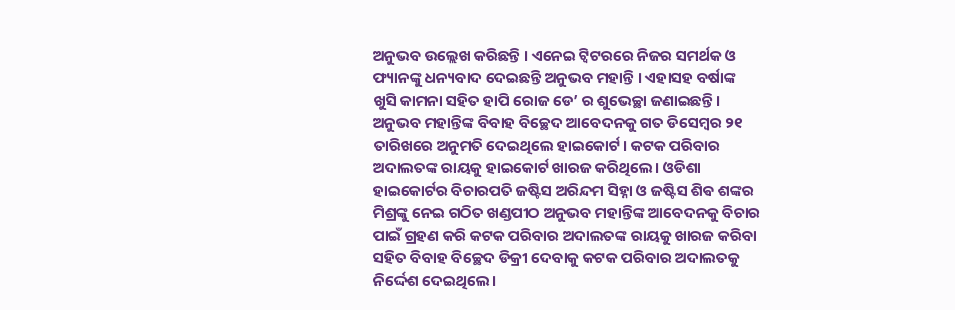ଅନୁଭବ ଉଲ୍ଲେଖ କରିଛନ୍ତି । ଏନେଇ ଟ୍ୱିଟରରେ ନିଜର ସମର୍ଥକ ଓ ଫ୍ୟାନଙ୍କୁ ଧନ୍ୟବାଦ ଦେଇଛନ୍ତି ଅନୁଭବ ମହାନ୍ତି । ଏହାସହ ବର୍ଷାଙ୍କ ଖୁସି କାମନା ସହିତ ହାପି ରୋଜ ଡେ’ ର ଶୁଭେଚ୍ଛା ଜଣାଇଛନ୍ତି ।
ଅନୁଭବ ମହାନ୍ତିଙ୍କ ବିବାହ ବିଚ୍ଛେଦ ଆବେଦନକୁ ଗତ ଡିସେମ୍ବର ୨୧ ତାରିଖରେ ଅନୁମତି ଦେଇଥିଲେ ହାଇକୋର୍ଟ। କଟକ ପରିବାର ଅଦାଲତଙ୍କ ରାୟକୁ ହାଇକୋର୍ଟ ଖାରଜ କରିଥିଲେ। ଓଡିଶା ହାଇକୋର୍ଟର ବିଚାରପତି ଜଷ୍ଟିସ ଅରିନ୍ଦମ ସିହ୍ନା ଓ ଜଷ୍ଟିସ ଶିଵ ଶଙ୍କର ମିଶ୍ରଙ୍କୁ ନେଇ ଗଠିତ ଖଣ୍ଡପୀଠ ଅନୁଭବ ମହାନ୍ତିଙ୍କ ଆବେଦନକୁ ବିଚାର ପାଇଁ ଗ୍ରହଣ କରି କଟକ ପରିବାର ଅଦାଲତଙ୍କ ରାୟକୁ ଖାରଜ କରିବା ସହିତ ବିବାହ ବିଚ୍ଛେଦ ଡିକ୍ରୀ ଦେବାକୁ କଟକ ପରିବାର ଅଦାଲତକୁ ନିର୍ଦ୍ଦେଶ ଦେଇଥିଲେ।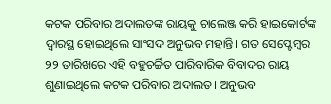କଟକ ପରିବାର ଅଦାଲତଙ୍କ ରାୟକୁ ଚାଲେଞ୍ଜ କରି ହାଇକୋର୍ଟଙ୍କ ଦ୍ବାରସ୍ଥ ହୋଇଥିଲେ ସାଂସଦ ଅନୁଭବ ମହାନ୍ତି। ଗତ ସେପ୍ଟେମ୍ବର ୨୨ ତାରିଖରେ ଏହି ବହୁଚର୍ଚ୍ଚିତ ପାରିବାରିକ ବିବାଦର ରାୟ ଶୁଣାଇଥିଲେ କଟକ ପରିବାର ଅଦାଲତ। ଅନୁଭବ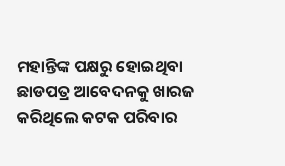ମହାନ୍ତିଙ୍କ ପକ୍ଷରୁ ହୋଇଥିବା ଛାଡପତ୍ର ଆବେଦନକୁ ଖାରଜ କରିଥିଲେ କଟକ ପରିବାର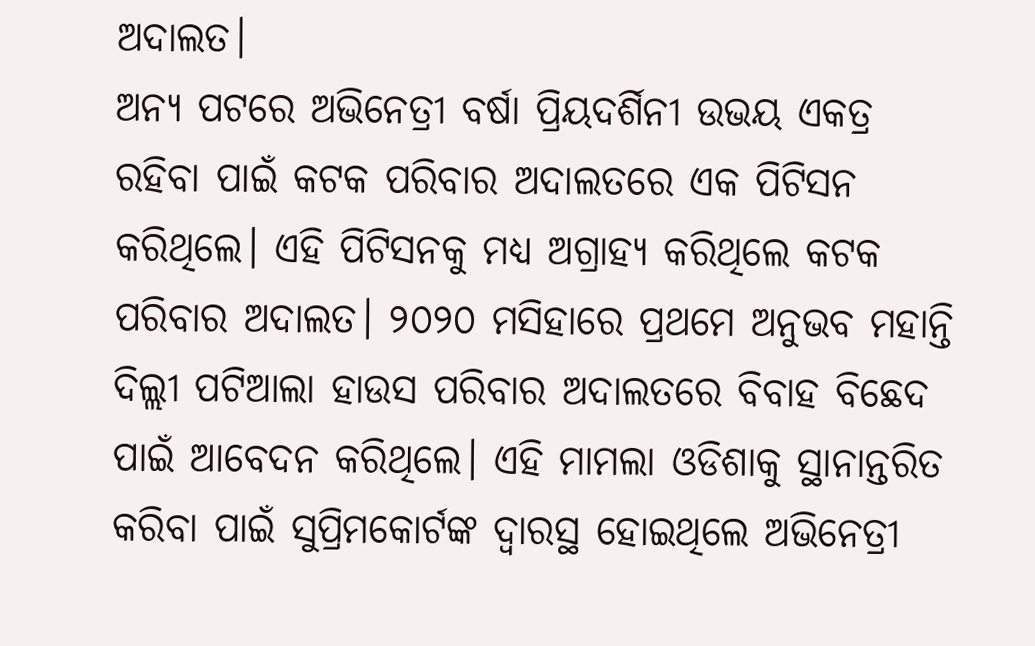ଅଦାଲତ।
ଅନ୍ୟ ପଟରେ ଅଭିନେତ୍ରୀ ବର୍ଷା ପ୍ରିୟଦର୍ଶିନୀ ଉଭୟ ଏକତ୍ର ରହିବା ପାଇଁ କଟକ ପରିବାର ଅଦାଲତରେ ଏକ ପିଟିସନ କରିଥିଲେ। ଏହି ପିଟିସନକୁ ମଧ୍ୟ ଅଗ୍ରାହ୍ୟ କରିଥିଲେ କଟକ ପରିବାର ଅଦାଲତ। ୨୦୨୦ ମସିହାରେ ପ୍ରଥମେ ଅନୁଭବ ମହାନ୍ତି ଦିଲ୍ଲୀ ପଟିଆଲା ହାଉସ ପରିବାର ଅଦାଲତରେ ବିବାହ ବିଛେଦ ପାଇଁ ଆବେଦନ କରିଥିଲେ। ଏହି ମାମଲା ଓଡିଶାକୁ ସ୍ଥାନାନ୍ତରିତ କରିବା ପାଇଁ ସୁପ୍ରିମକୋର୍ଟଙ୍କ ଦ୍ୱାରସ୍ଥ ହୋଇଥିଲେ ଅଭିନେତ୍ରୀ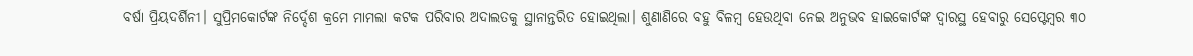ବର୍ଷା ପ୍ରିୟଦର୍ଶିନୀ। ସୁପ୍ରିମକୋର୍ଟଙ୍କ ନିର୍ଦ୍ଦେଶ କ୍ରମେ ମାମଲା କଟକ ପରିବାର ଅଦାଲତକୁ ସ୍ଥାନାନ୍ତରିତ ହୋଇଥିଲା। ଶୁଣାଣିରେ ବହୁ ବିଳମ୍ବ ହେଉଥିବା ନେଇ ଅନୁଭବ ହାଇକୋର୍ଟଙ୍କ ଦ୍ୱାରସ୍ଥ ହେବାରୁ ସେପ୍ଟେମ୍ବର ୩୦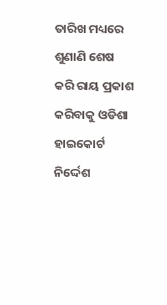ତାରିଖ ମଧ୍ୟରେ ଶୁଣାଣି ଶେଷ କରି ରାୟ ପ୍ରକାଶ କରିବାକୁ ଓଡିଶା ହାଇକୋର୍ଟ ନିର୍ଦ୍ଦେଶ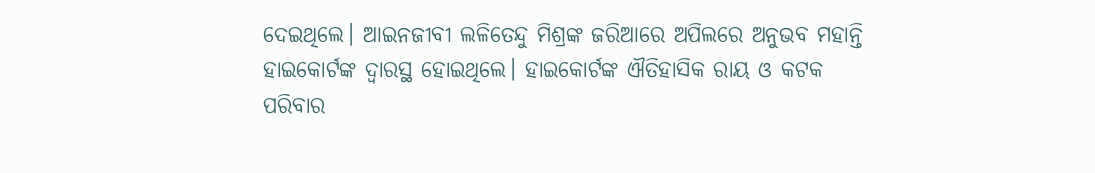ଦେଇଥିଲେ। ଆଇନଜୀବୀ ଲଳିତେନ୍ଦୁ ମିଶ୍ରଙ୍କ ଜରିଆରେ ଅପିଲରେ ଅନୁଭବ ମହାନ୍ତି ହାଇକୋର୍ଟଙ୍କ ଦ୍ୱାରସ୍ଥ ହୋଇଥିଲେ। ହାଇକୋର୍ଟଙ୍କ ଐତିହାସିକ ରାୟ ଓ କଟକ ପରିବାର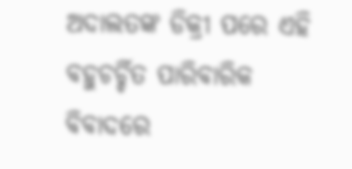ଅଦାଲତଙ୍କ ଡିକ୍ରୀ ପରେ ଏହି ବହୁଚର୍ଚ୍ଚିତ ପାରିବାରିକ ବିବାଦରେ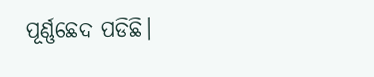ପୂର୍ଣ୍ଣଛେଦ ପଡିଛି।